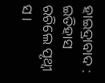ହାଇଦ୍ରାବାଦ : ଇତିହାସ ରଚିଲେ ପୃଥ୍ୱୀ ସ ।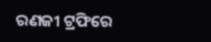ରଣଜୀ ଟ୍ରଫିରେ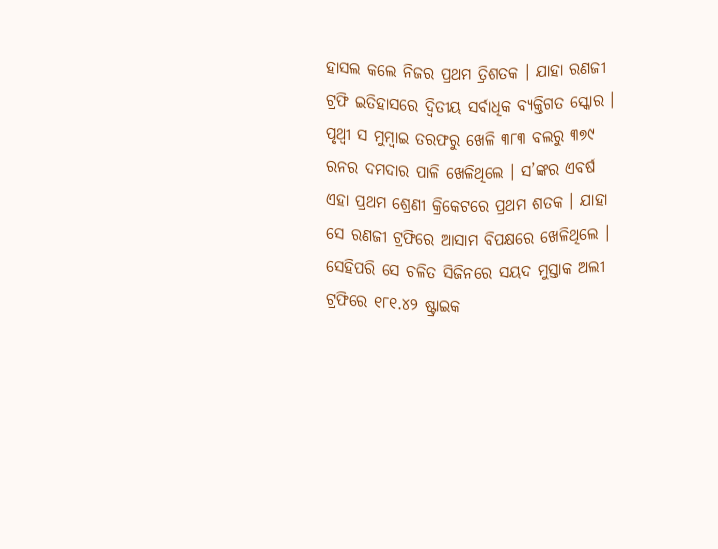ହାସଲ କଲେ ନିଜର ପ୍ରଥମ ତ୍ରିଶତକ । ଯାହା ରଣଜୀ ଟ୍ରଫି ଇତିହାସରେ ଦ୍ବିତୀୟ ସର୍ବାଧିକ ବ୍ୟକ୍ତିଗତ ସ୍କୋର । ପୃଥ୍ୱୀ ସ ମୁମ୍ବାଇ ତରଫରୁ ଖେଳି ୩୮୩ ବଲରୁ ୩୭୯ ରନର ଦମଦାର ପାଳି ଖେଳିଥିଲେ । ସ’ଙ୍କର ଏବର୍ଷ ଏହା ପ୍ରଥମ ଶ୍ରେଣୀ କ୍ରିକେଟରେ ପ୍ରଥମ ଶତକ । ଯାହା ସେ ରଣଜୀ ଟ୍ରଫିରେ ଆସାମ ବିପକ୍ଷରେ ଖେଳିଥିଲେ । ସେହିପରି ସେ ଚଳିତ ସିଜିନରେ ସୟଦ ମୁସ୍ତାକ ଅଲୀ ଟ୍ରଫିରେ ୧୮୧.୪୨ ଷ୍ଟ୍ରାଇକ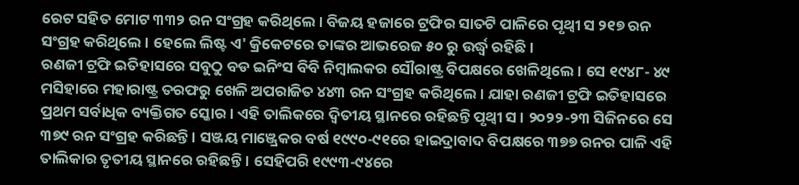ରେଟ ସହିତ ମୋଟ ୩୩୨ ରନ ସଂଗ୍ରହ କରିଥିଲେ । ବିଜୟ ହଜାରେ ଟ୍ରଫିର ସାତଟି ପାଳିରେ ପୃଥ୍ୱୀ ସ ୨୧୭ ରନ ସଂଗ୍ରହ କରିଥିଲେ । ହେଲେ ଲିଷ୍ଟ ଏ' କ୍ରିକେଟରେ ତାଙ୍କର ଆଭରେଜ ୫୦ ରୁ ଉର୍ଦ୍ଧ୍ବ ରହିଛି ।
ରଣଜୀ ଟ୍ରଫି ଇତିହାସରେ ସବୁଠୁ ବଡ ଇନିଂସ ବିବି ନିମ୍ବାଲକର ସୌରାଷ୍ଟ୍ର ବିପକ୍ଷରେ ଖେଳିଥିଲେ । ସେ ୧୯୪୮- ୪୯ ମସିହାରେ ମହାରାଷ୍ଟ୍ର ତରଫରୁ ଖେଳି ଅପରାଜିତ ୪୪୩ ରନ ସଂଗ୍ରହ କରିଥିଲେ । ଯାହା ରଣଜୀ ଟ୍ରଫି ଇତିହାସରେ ପ୍ରଥମ ସର୍ବାଧିକ ବ୍ୟକ୍ତିଗତ ସ୍କୋର । ଏହି ତାଲିକରେ ଦ୍ବିତୀୟ ସ୍ଥାନରେ ରହିଛନ୍ତି ପୃଥ୍ୱୀ ସ । ୨୦୨୨-୨୩ ସିଜିନରେ ସେ ୩୭୯ ରନ ସଂଗ୍ରହ କରିଛନ୍ତି । ସଞ୍ଜୟ ମାଞ୍ଜ୍ରେକର ବର୍ଷ ୧୯୯୦-୯୧ରେ ହାଇଦ୍ରାବାଦ ବିପକ୍ଷରେ ୩୭୭ ରନର ପାଳି ଏହି ତାଲିକାର ତୃତୀୟ ସ୍ଥାନରେ ରହିଛନ୍ତି । ସେହିପରି ୧୯୯୩-୯୪ରେ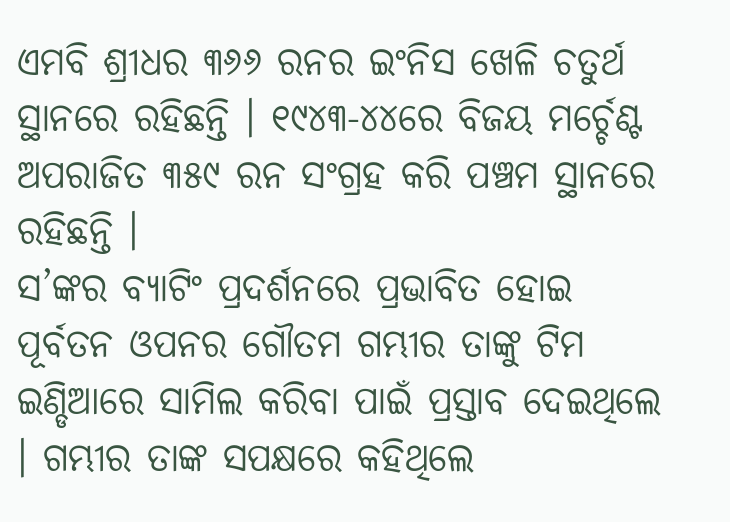ଏମବି ଶ୍ରୀଧର ୩୬୬ ରନର ଇଂନିସ ଖେଳି ଚତୁର୍ଥ ସ୍ଥାନରେ ରହିଛନ୍ତି । ୧୯୪୩-୪୪ରେ ବିଜୟ ମର୍ଚ୍ଚେଣ୍ଟ ଅପରାଜିତ ୩୫୯ ରନ ସଂଗ୍ରହ କରି ପଞ୍ଚମ ସ୍ଥାନରେ ରହିଛନ୍ତି ।
ସ’ଙ୍କର ବ୍ୟାଟିଂ ପ୍ରଦର୍ଶନରେ ପ୍ରଭାବିତ ହୋଇ ପୂର୍ବତନ ଓପନର ଗୌତମ ଗମ୍ଭୀର ତାଙ୍କୁ ଟିମ ଇଣ୍ଡିଆରେ ସାମିଲ କରିବା ପାଇଁ ପ୍ରସ୍ତାବ ଦେଇଥିଲେ । ଗମ୍ଭୀର ତାଙ୍କ ସପକ୍ଷରେ କହିଥିଲେ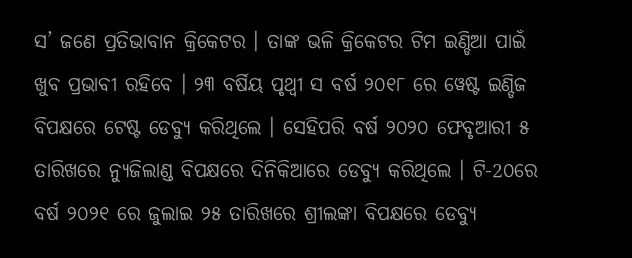ସ’ ଜଣେ ପ୍ରତିଭାବାନ କ୍ରିକେଟର । ତାଙ୍କ ଭଳି କ୍ରିକେଟର ଟିମ ଇଣ୍ଡିଆ ପାଇଁ ଖୁବ ପ୍ରଭାବୀ ରହିବେ । ୨୩ ବର୍ଷିୟ ପୃଥ୍ୱୀ ସ ବର୍ଷ ୨୦୧୮ ରେ ୱେଷ୍ଟ ଇଣ୍ଡିଜ ବିପକ୍ଷରେ ଟେଷ୍ଟ ଡେବ୍ୟୁ କରିଥିଲେ । ସେହିପରି ବର୍ଷ ୨୦୨୦ ଫେବୃଆରୀ ୫ ତାରିଖରେ ନ୍ୟୁଜିଲାଣ୍ଡ ବିପକ୍ଷରେ ଦିନିକିଆରେ ଡେବ୍ୟୁ କରିଥିଲେ । ଟି-2୦ରେ ବର୍ଷ ୨୦୨୧ ରେ ଜୁଲାଇ ୨୫ ତାରିଖରେ ଶ୍ରୀଲଙ୍କା ବିପକ୍ଷରେ ଡେବ୍ୟୁ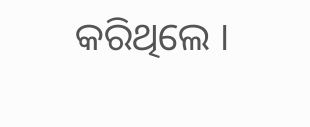କରିଥିଲେ ।